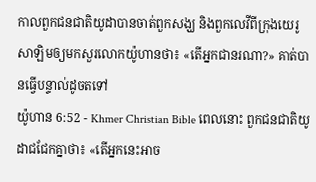កាលពួកជនជាតិយូដាបានចាត់ពួកសង្ឃ និងពួកលេវីពីក្រុងយេរូសាឡិមឲ្យមកសួរលោកយ៉ូហានថា៖ «តើអ្នកជានរណា?» គាត់បានធ្វើបន្ទាល់ដូចតទៅ
យ៉ូហាន 6:52 - Khmer Christian Bible ពេលនោះ ពួកជនជាតិយូដាជជែកគ្នាថា៖ «តើអ្នកនេះអាច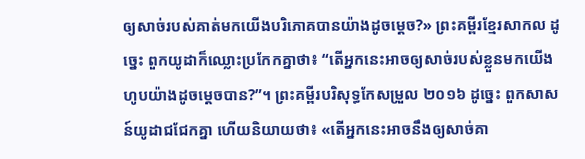ឲ្យសាច់របស់គាត់មកយើងបរិភោគបានយ៉ាងដូចម្តេច?» ព្រះគម្ពីរខ្មែរសាកល ដូច្នេះ ពួកយូដាក៏ឈ្លោះប្រកែកគ្នាថា៖ “តើអ្នកនេះអាចឲ្យសាច់របស់ខ្លួនមកយើងហូបយ៉ាងដូចម្ដេចបាន?”។ ព្រះគម្ពីរបរិសុទ្ធកែសម្រួល ២០១៦ ដូច្នេះ ពួកសាសន៍យូដាជជែកគ្នា ហើយនិយាយថា៖ «តើអ្នកនេះអាចនឹងឲ្យសាច់គា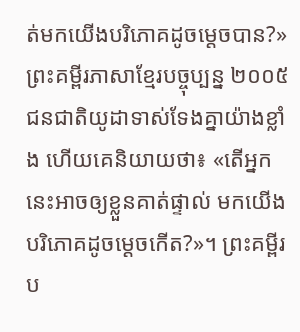ត់មកយើងបរិភោគដូចម្តេចបាន?» ព្រះគម្ពីរភាសាខ្មែរបច្ចុប្បន្ន ២០០៥ ជនជាតិយូដាទាស់ទែងគ្នាយ៉ាងខ្លាំង ហើយគេនិយាយថា៖ «តើអ្នកនេះអាចឲ្យខ្លួនគាត់ផ្ទាល់ មកយើងបរិភោគដូចម្ដេចកើត?»។ ព្រះគម្ពីរប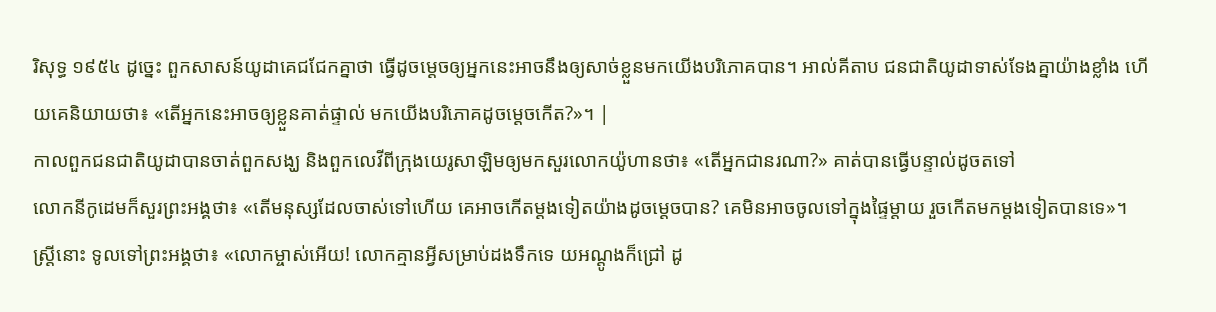រិសុទ្ធ ១៩៥៤ ដូច្នេះ ពួកសាសន៍យូដាគេជជែកគ្នាថា ធ្វើដូចម្តេចឲ្យអ្នកនេះអាចនឹងឲ្យសាច់ខ្លួនមកយើងបរិភោគបាន។ អាល់គីតាប ជនជាតិយូដាទាស់ទែងគ្នាយ៉ាងខ្លាំង ហើយគេនិយាយថា៖ «តើអ្នកនេះអាចឲ្យខ្លួនគាត់ផ្ទាល់ មកយើងបរិភោគដូចម្ដេចកើត?»។ |
កាលពួកជនជាតិយូដាបានចាត់ពួកសង្ឃ និងពួកលេវីពីក្រុងយេរូសាឡិមឲ្យមកសួរលោកយ៉ូហានថា៖ «តើអ្នកជានរណា?» គាត់បានធ្វើបន្ទាល់ដូចតទៅ
លោកនីកូដេមក៏សួរព្រះអង្គថា៖ «តើមនុស្សដែលចាស់ទៅហើយ គេអាចកើតម្ដងទៀតយ៉ាងដូចម្តេចបាន? គេមិនអាចចូលទៅក្នុងផ្ទៃម្ដាយ រួចកើតមកម្តងទៀតបានទេ»។
ស្ត្រីនោះ ទូលទៅព្រះអង្គថា៖ «លោកម្ចាស់អើយ! លោកគ្មានអ្វីសម្រាប់ដងទឹកទេ យអណ្តូងក៏ជ្រៅ ដូ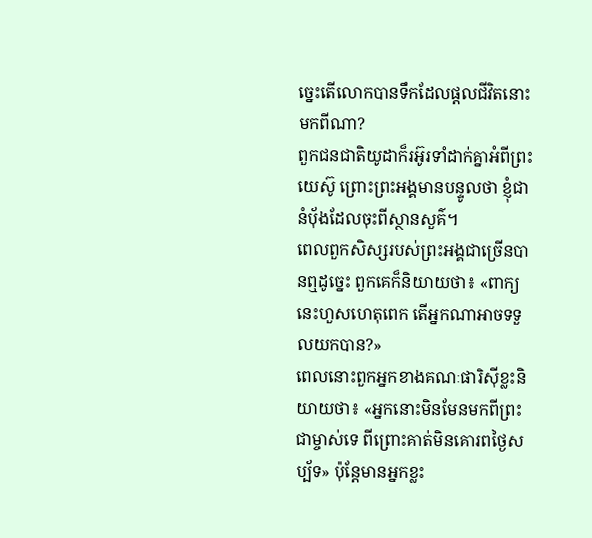ច្នេះតើលោកបានទឹកដែលផ្ដលជីវិតនោះមកពីណា?
ពួកជនជាតិយូដាក៏រអ៊ូរទាំដាក់គ្នាអំពីព្រះយេស៊ូ ព្រោះព្រះអង្គមានបន្ទូលថា ខ្ញុំជានំប៉័ងដែលចុះពីស្ថានសួគ៌។
ពេលពួកសិស្សរបស់ព្រះអង្គជាច្រើនបានឮដូច្នេះ ពួកគេក៏និយាយថា៖ «ពាក្យនេះហួសហេតុពេក តើអ្នកណាអាចទទួលយកបាន?»
ពេលនោះពួកអ្នកខាងគណៈផារិស៊ីខ្លះនិយាយថា៖ «អ្នកនោះមិនមែនមកពីព្រះជាម្ចាស់ទេ ពីព្រោះគាត់មិនគោរពថ្ងៃសប្ប័ទ» ប៉ុន្ដែមានអ្នកខ្លះ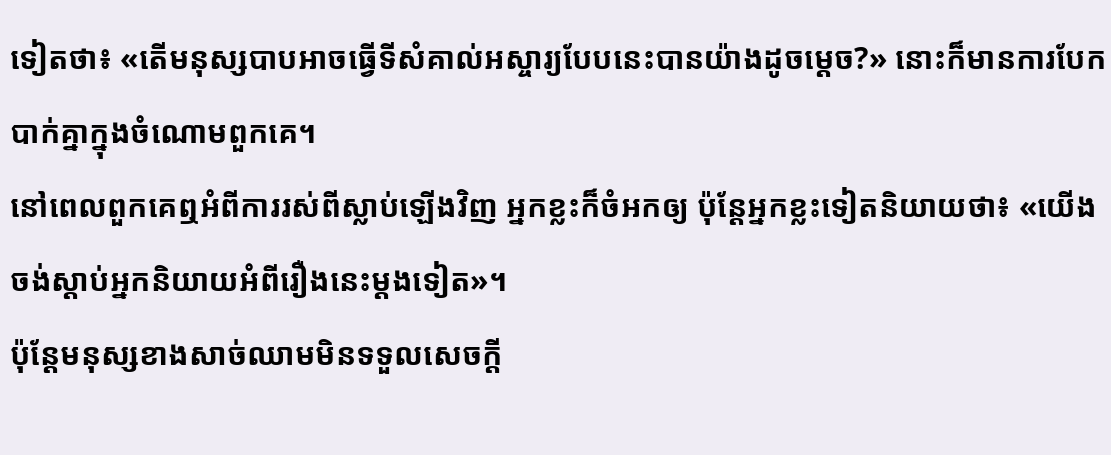ទៀតថា៖ «តើមនុស្សបាបអាចធ្វើទីសំគាល់អស្ចារ្យបែបនេះបានយ៉ាងដូចម្ដេច?» នោះក៏មានការបែកបាក់គ្នាក្នុងចំណោមពួកគេ។
នៅពេលពួកគេឮអំពីការរស់ពីស្លាប់ឡើងវិញ អ្នកខ្លះក៏ចំអកឲ្យ ប៉ុន្ដែអ្នកខ្លះទៀតនិយាយថា៖ «យើងចង់ស្ដាប់អ្នកនិយាយអំពីរឿងនេះម្ដងទៀត»។
ប៉ុន្ដែមនុស្សខាងសាច់ឈាមមិនទទួលសេចក្ដី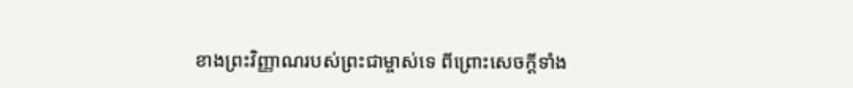ខាងព្រះវិញ្ញាណរបស់ព្រះជាម្ចាស់ទេ ពីព្រោះសេចក្ដីទាំង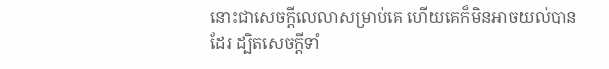នោះជាសេចក្ដីលេលាសម្រាប់គេ ហើយគេក៏មិនអាចយល់បានដែរ ដ្បិតសេចក្ដីទាំ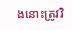ងនោះត្រូវវិ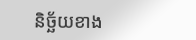និច្ឆ័យខាង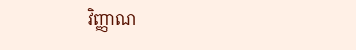វិញ្ញាណ